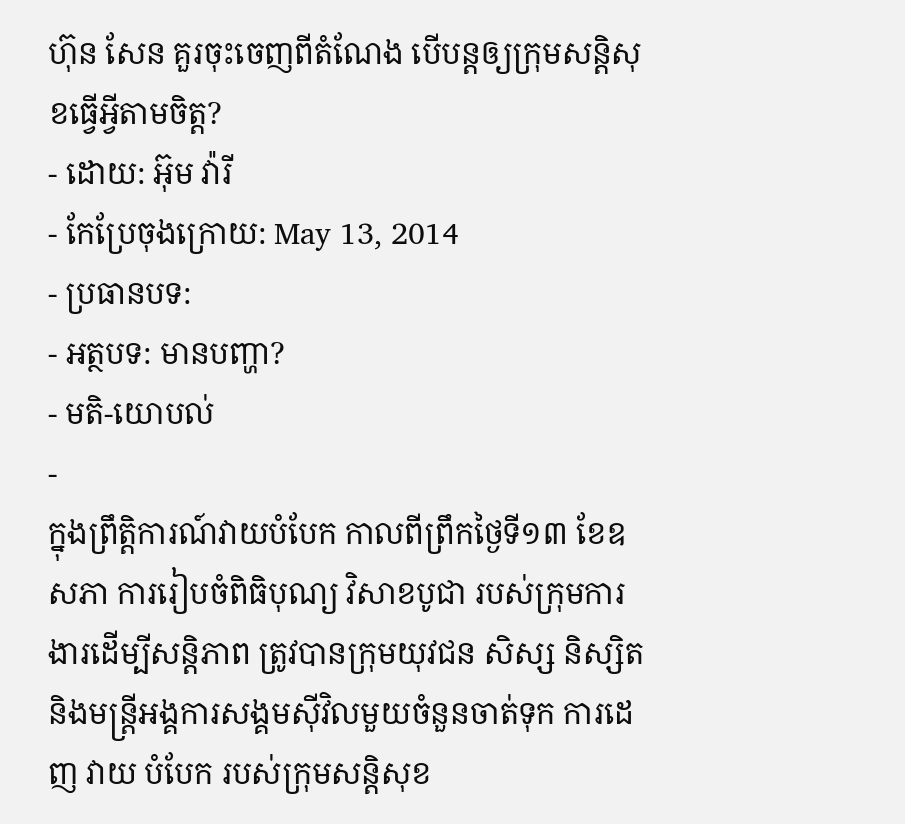ហ៊ុន សែន គួរចុះចេញពីតំណែង បើបន្តឲ្យក្រុមសន្តិសុខធ្វើអ្វីតាមចិត្ត?
- ដោយ: អ៊ុម វ៉ារី
- កែប្រែចុងក្រោយ: May 13, 2014
- ប្រធានបទ:
- អត្ថបទ: មានបញ្ហា?
- មតិ-យោបល់
-
ក្នុងព្រឹត្តិការណ៍វាយបំបែក កាលពីព្រឹកថ្ងៃទី១៣ ខែឧសភា ការរៀបចំពិធិបុណ្យ វិសាខបូជា របស់ក្រុមការងារដើម្បីសន្តិភាព ត្រូវបានក្រុមយុវជន សិស្ស និស្សិត និងមន្រ្តីអង្គការសង្គមស៊ីវិលមួយចំនួនចាត់ទុក ការដេញ វាយ បំបែក របស់ក្រុមសន្តិសុខ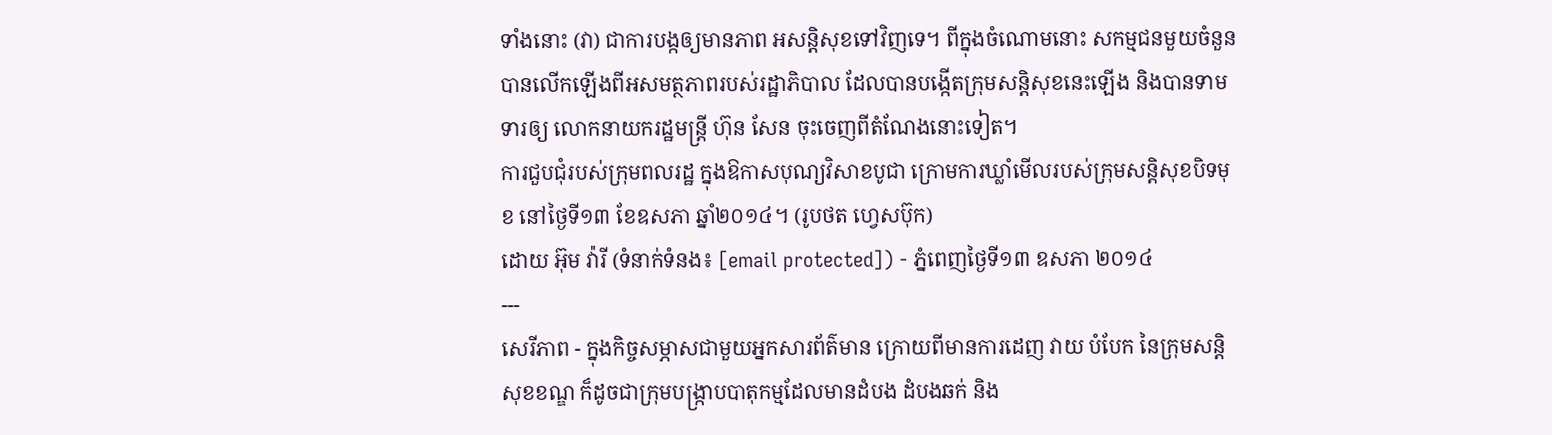ទាំងនោះ (វា) ជាការបង្កឲ្យមានភាព អសន្តិសុខទៅវិញទេ។ ពីក្នុងចំណោមនោះ សកម្មជនមួយចំនួន បានលើកឡើងពីអសមត្ថភាពរបស់រដ្ឋាភិបាល ដែលបានបង្កើតក្រុមសន្តិសុខនេះឡើង និងបានទាមទារឲ្យ លោកនាយករដ្ឋមន្ត្រី ហ៊ុន សែន ចុះចេញពីតំណែងនោះទៀត។
ការជួបជុំរបស់ក្រុមពលរដ្ឋ ក្នុងឱកាសបុណ្យវិសាខបូជា ក្រោមការឃ្លាំមើលរបស់ក្រុមសន្ដិសុខបិទមុខ នៅថ្ងៃទី១៣ ខែឧសភា ឆ្នាំ២០១៤។ (រូបថត ហ្វេសប៊ុក)
ដោយ អ៊ុម វ៉ារី (ទំនាក់ទំនង៖ [email protected]) - ភ្នំពេញថ្ងៃទី១៣ ឧសភា ២០១៤
---
សេរីភាព - ក្នុងកិច្ចសម្ភាសជាមួយអ្នកសារព័ត៌មាន ក្រោយពីមានការដេញ វាយ បំបែក នៃក្រុមសន្តិសុខខណ្ឌ ក៏ដូចជាក្រុមបង្ក្រាបបាតុកម្មដែលមានដំបង ដំបងឆក់ និង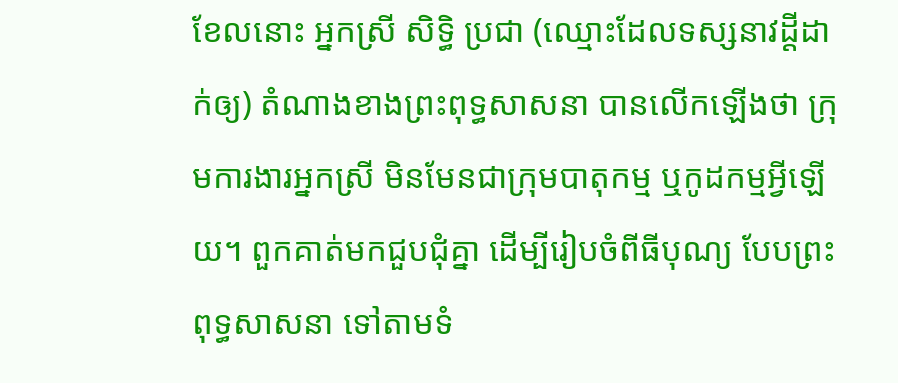ខែលនោះ អ្នកស្រី សិទ្ធិ ប្រជា (ឈ្មោះដែលទស្សនាវដ្តីដាក់ឲ្យ) តំណាងខាងព្រះពុទ្ធសាសនា បានលើកឡើងថា ក្រុមការងារអ្នកស្រី មិនមែនជាក្រុមបាតុកម្ម ឬកូដកម្មអ្វីឡើយ។ ពួកគាត់មកជួបជុំគ្នា ដើម្បីរៀបចំពីធីបុណ្យ បែបព្រះពុទ្ធសាសនា ទៅតាមទំ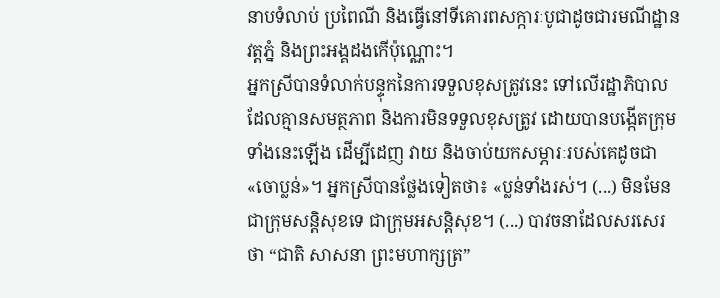នាបទំលាប់ ប្រពៃណី និងធ្វើនៅទីគោរពសក្ការៈបូជាដូចជារមណីដ្ឋានវត្តភ្នំ និងព្រះអង្គដងកើប៉ុណ្ណោះ។
អ្នកស្រីបានទំលាក់បន្ទុកនៃការទទួលខុសត្រូវនេះ ទៅលើរដ្ឋាភិបាលដែលគ្មានសមត្ថភាព និងការមិនទទួលខុសត្រូវ ដោយបានបង្កើតក្រុមទាំងនេះឡើង ដើម្បីដេញ វាយ និងចាប់យកសម្ភារៈរបស់គេដូចជា«ចោប្លន់»។ អ្នកស្រីបានថ្លែងទៀតថា៖ «ប្លន់ទាំងរស់។ (...) មិនមែនជាក្រុមសន្តិសុខទេ ជាក្រុមអសន្តិសុខ។ (...) បាវចនាដែលសរសេរថា “ជាតិ សាសនា ព្រះមហាក្សត្រ”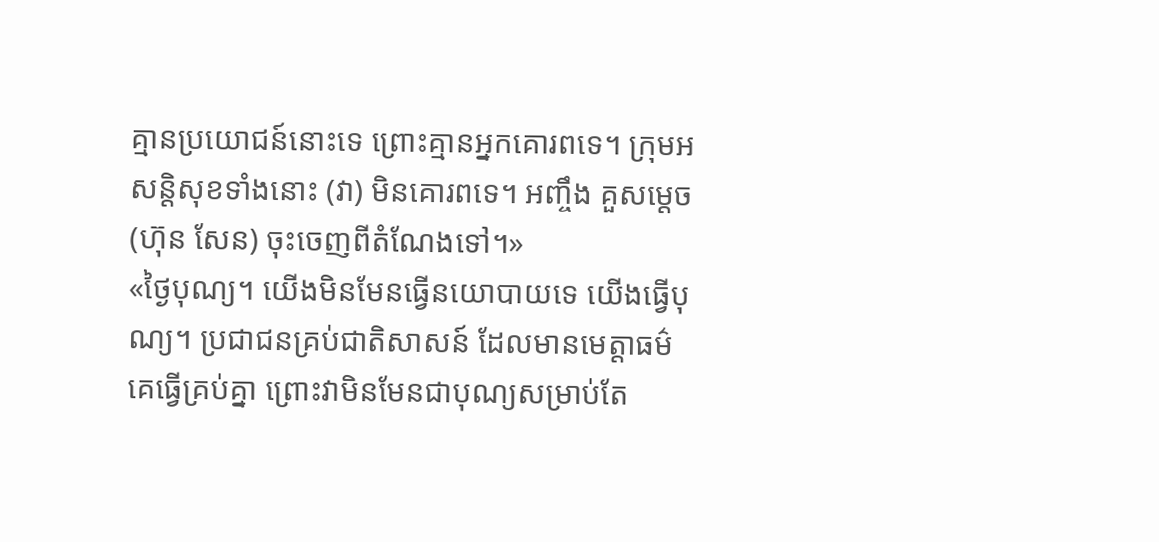គ្មានប្រយោជន៍នោះទេ ព្រោះគ្មានអ្នកគោរពទេ។ ក្រុមអសន្តិសុខទាំងនោះ (វា) មិនគោរពទេ។ អញ្ចឹង គួសម្តេច (ហ៊ុន សែន) ចុះចេញពីតំណែងទៅ។»
«ថ្ងៃបុណ្យ។ យើងមិនមែនធ្វើនយោបាយទេ យើងធ្វើបុណ្យ។ ប្រជាជនគ្រប់ជាតិសាសន៍ ដែលមានមេត្តាធម៌ គេធ្វើគ្រប់គ្នា ព្រោះវាមិនមែនជាបុណ្យសម្រាប់តែ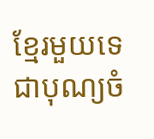ខ្មែរមួយទេ ជាបុណ្យចំ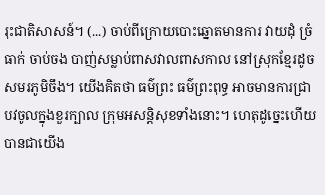រុះជាតិសាសន៍។ (...) ចាប់ពីក្រោយបោះឆ្នោតមានការ វាយដុំ ច្រំធាក់ ចាប់ចង បាញ់សម្លាប់ពាសវាលពាសកាល នៅស្រុកខ្មែរដូចសមរភូមិចឹង។ យើងគិតថា ធម៌ព្រះ ធម៌ព្រះពុទ្ធ អាចមានការជ្រាបវចូលក្នុងខួរក្បាល ក្រុមអសន្តិសុខទាំងនោះ។ ហេតុដូច្នេះហើយ បានជាយើង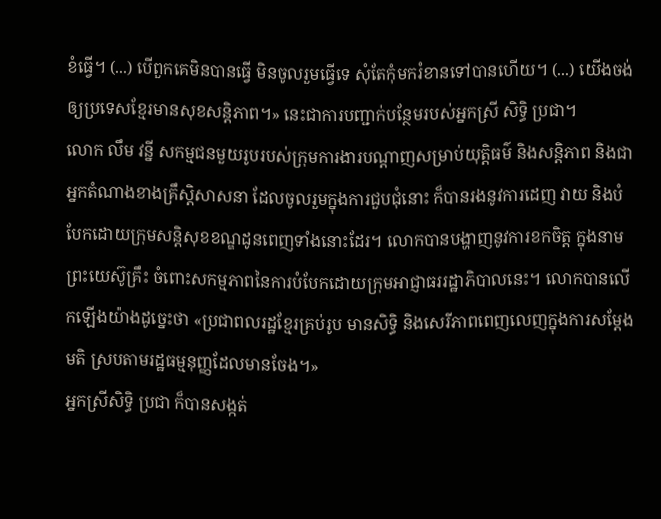ខំធ្វើ។ (...) បើពួកគេមិនបានធ្វើ មិនចូលរួមធ្វើទេ សុំតែកុំមករំខានទៅបានហើយ។ (...) យើងចង់ឲ្យប្រទេសខ្មែរមានសុខសន្តិភាព។» នេះជាការបញ្ជាក់បន្ថែមរបស់អ្នកស្រី សិទ្ធិ ប្រជា។
លោក លឹម វន្នី សកម្មជនមួយរូបរបស់ក្រុមការងារបណ្តាញសម្រាប់យុត្តិធម៌ និងសន្តិភាព និងជាអ្នកតំណាងខាងគ្រឹស្តិសាសនា ដែលចូលរួមក្នុងការជួបជុំនោះ ក៏បានរងនូវការដេញ វាយ និងបំបែកដោយក្រុមសន្តិសុខខណ្ឌដូនពេញទាំងនោះដែរ។ លោកបានបង្ហាញនូវការខកចិត្ត ក្នុងនាមព្រះយេស៊ូគ្រឹះ ចំពោះសកម្មភាពនៃការបំបែកដោយក្រុមអាជ្ញាធររដ្ឋាភិបាលនេះ។ លោកបានលើកឡើងយ៉ាងដូច្នេះថា «ប្រជាពលរដ្ឋខ្មែរគ្រប់រូប មានសិទ្ធិ និងសេរីភាពពេញលេញក្នុងការសម្តែងមតិ ស្របតាមរដ្ឋធម្មនុញ្ញដែលមានចែង។»
អ្នកស្រីសិទ្ធិ ប្រជា ក៏បានសង្កត់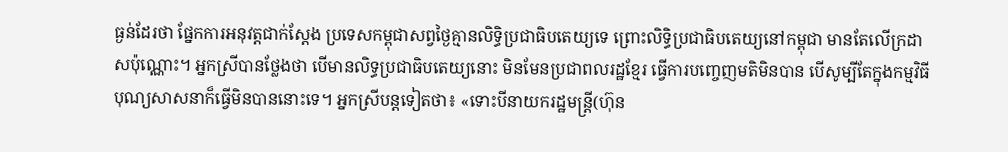ធ្ងន់ដែរថា ផ្នែកការអនុវត្តជាក់ស្តែង ប្រទេសកម្ពុជាសព្វថ្ងៃគ្មានលិទ្ធិប្រជាធិបតេយ្យទេ ព្រោះលិទ្ធិប្រជាធិបតេយ្យនៅកម្ពុជា មានតែលើក្រដាសប៉ុណ្ណោះ។ អ្នកស្រីបានថ្លែងថា បើមានលិទ្ធប្រជាធិបតេយ្យនោះ មិនមែនប្រជាពលរដ្ឋខ្មែរ ធ្វើការបញ្ចេញមតិមិនបាន បើសូម្បីតែក្នុងកម្មវិធីបុណ្យសាសនាក៏ធ្វើមិនបាននោះទេ។ អ្នកស្រីបន្តទៀតថា៖ «ទោះបីនាយករដ្ឋមន្រ្តី(ហ៊ុន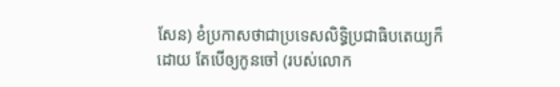សែន) ខំប្រកាសថាជាប្រទេសលិទ្ធិប្រជាធិបតេយ្យក៏ដោយ តែបើឲ្យកូនចៅ (របស់លោក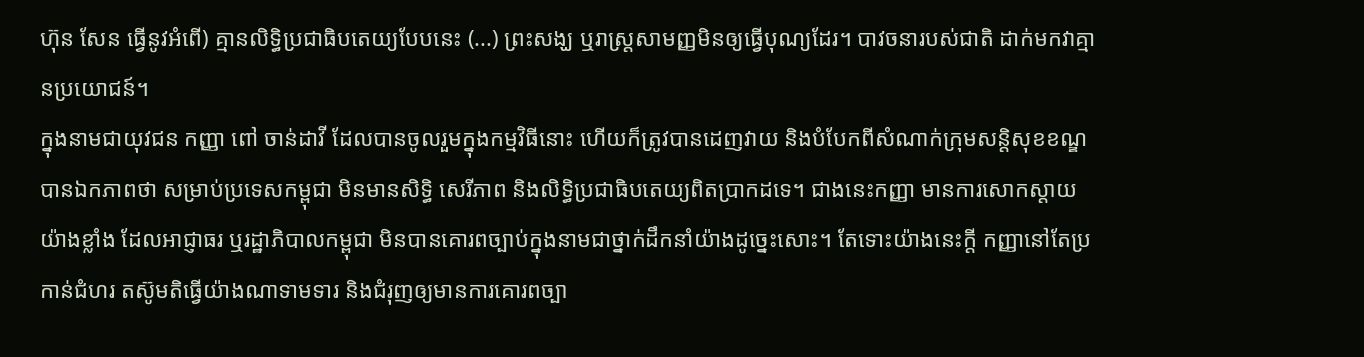ហ៊ុន សែន ធ្វើនូវអំពើ) គ្មានលិទ្ធិប្រជាធិបតេយ្យបែបនេះ (...) ព្រះសង្ឃ ឬរាស្រ្តសាមញ្ញមិនឲ្យធ្វើបុណ្យដែរ។ បាវចនារបស់ជាតិ ដាក់មកវាគ្មានប្រយោជន៍។
ក្នុងនាមជាយុវជន កញ្ញា ពៅ ចាន់ដាវី ដែលបានចូលរួមក្នុងកម្មវិធីនោះ ហើយក៏ត្រូវបានដេញវាយ និងបំបែកពីសំណាក់ក្រុមសន្តិសុខខណ្ឌ បានឯកភាពថា សម្រាប់ប្រទេសកម្ពុជា មិនមានសិទ្ធិ សេរីភាព និងលិទ្ធិប្រជាធិបតេយ្យពិតប្រាកដទេ។ ជាងនេះកញ្ញា មានការសោកស្តាយយ៉ាងខ្លាំង ដែលអាជ្ញាធរ ឬរដ្ឋាភិបាលកម្ពុជា មិនបានគោរពច្បាប់ក្នុងនាមជាថ្នាក់ដឹកនាំយ៉ាងដូច្នេះសោះ។ តែទោះយ៉ាងនេះក្តី កញ្ញានៅតែប្រកាន់ជំហរ តស៊ូមតិធ្វើយ៉ាងណាទាមទារ និងជំរុញឲ្យមានការគោរពច្បា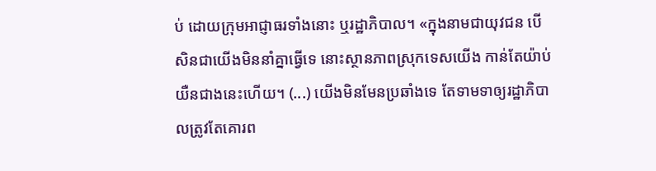ប់ ដោយក្រុមអាជ្ញាធរទាំងនោះ ឬរដ្ឋាភិបាល។ «ក្នុងនាមជាយុវជន បើសិនជាយើងមិននាំគ្នាធ្វើទេ នោះស្ថានភាពស្រុកទេសយើង កាន់តែយ៉ាប់យឺនជាងនេះហើយ។ (...) យើងមិនមែនប្រឆាំងទេ តែទាមទាឲ្យរដ្ឋាភិបាលត្រូវតែគោរព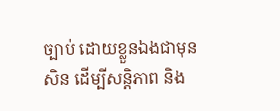ច្បាប់ ដោយខ្លួនឯងជាមុនសិន ដើម្បីសន្តិភាព និង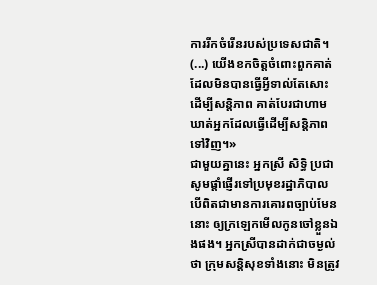ការរីកចំរើនរបស់ប្រទេសជាតិ។ (...) យើងខកចិត្តចំពោះពួកគាត់ ដែលមិនបានធ្វើអ្វីទាល់តែសោះដើម្បីសន្តិភាព គាត់បែរជាហាមឃាត់អ្នកដែលធ្វើដើម្បីសន្តិភាពទៅវិញ។»
ជាមួយគ្នានេះ អ្នកស្រី សិទ្ធិ ប្រជា សូមផ្តាំផ្ញើរទៅប្រមុខរដ្ឋាភិបាល បើពិតជាមានការគោរពច្បាប់មែននោះ ឲ្យក្រឡេកមើលកូនចៅខ្លួនឯងផង។ អ្នកស្រីបានដាក់ជាចម្ងល់ថា ក្រុមសន្តិសុខទាំងនោះ មិនត្រូវ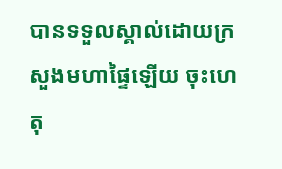បានទទួលស្គាល់ដោយក្រសួងមហាផ្ទៃឡើយ ចុះហេតុ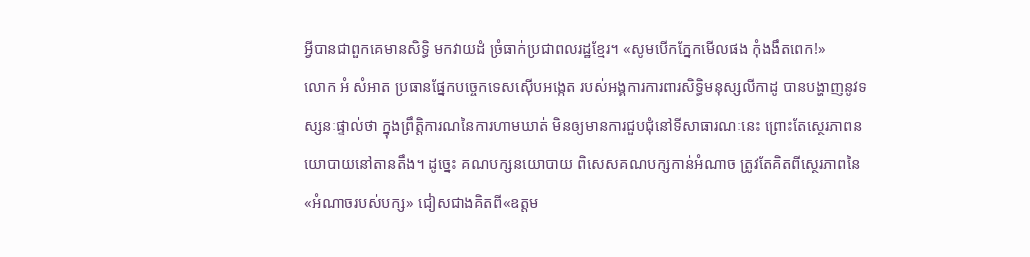អ្វីបានជាពួកគេមានសិទ្ធិ មកវាយដំ ច្រំធាក់ប្រជាពលរដ្ឋខ្មែរ។ «សូមបើកភ្នែកមើលផង កុំងងឹតពេក!»
លោក អំ សំអាត ប្រធានផ្នែកបច្ចេកទេសស៊ើបអង្កេត របស់អង្គការការពារសិទ្ធិមនុស្សលីកាដូ បានបង្ហាញនូវទស្សនៈផ្ទាល់ថា ក្នុងព្រឹត្តិការណនៃការហាមឃាត់ មិនឲ្យមានការជួបជុំនៅទីសាធារណៈនេះ ព្រោះតែស្ថេរភាពនយោបាយនៅតានតឹង។ ដូច្នេះ គណបក្សនយោបាយ ពិសេសគណបក្សកាន់អំណាច ត្រូវតែគិតពីស្ថេរភាពនៃ«អំណាចរបស់បក្ស» ជៀសជាងគិតពី«ឧត្តម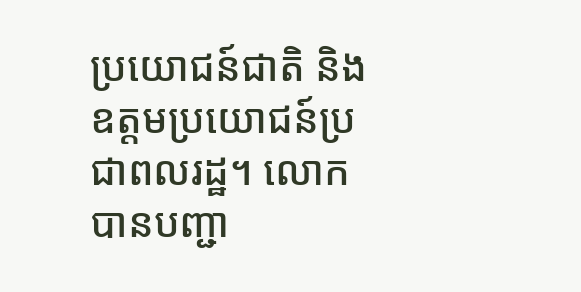ប្រយោជន៍ជាតិ និងឧត្តមប្រយោជន៍ប្រជាពលរដ្ឋ។ លោកបានបញ្ជា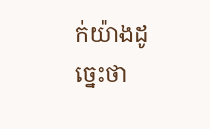ក់យ៉ាងដូច្នេះថា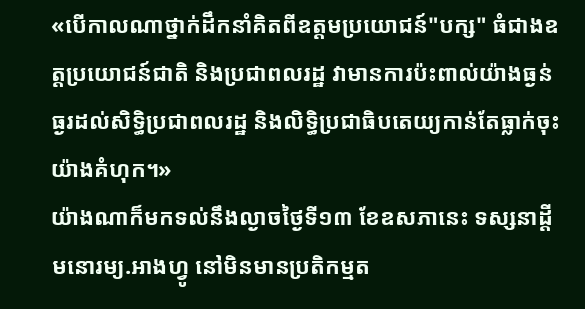«បើកាលណាថ្នាក់ដឹកនាំគិតពីឧត្តមប្រយោជន៍"បក្ស" ធំជាងឧត្តប្រយោជន៍ជាតិ និងប្រជាពលរដ្ឋ វាមានការប៉ះពាល់យ៉ាងធ្ងន់ធ្ងរដល់សិទ្ធិប្រជាពលរដ្ឋ និងលិទ្ធិប្រជាធិបតេយ្យកាន់តែធ្លាក់ចុះយ៉ាងគំហុក។»
យ៉ាងណាក៏មកទល់នឹងល្ងាចថ្ងៃទី១៣ ខែឧសភានេះ ទស្សនាដ្តីមនោរម្យ.អាងហ្វូ នៅមិនមានប្រតិកម្មត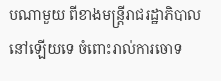បណាមួយ ពីខាងមន្រ្តីរាជរដ្ឋាភិបាល នៅឡើយទេ ចំពោះរាល់ការចោទ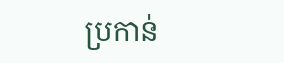ប្រកាន់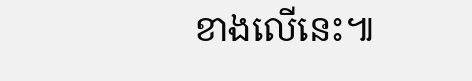ខាងលើនេះ៕